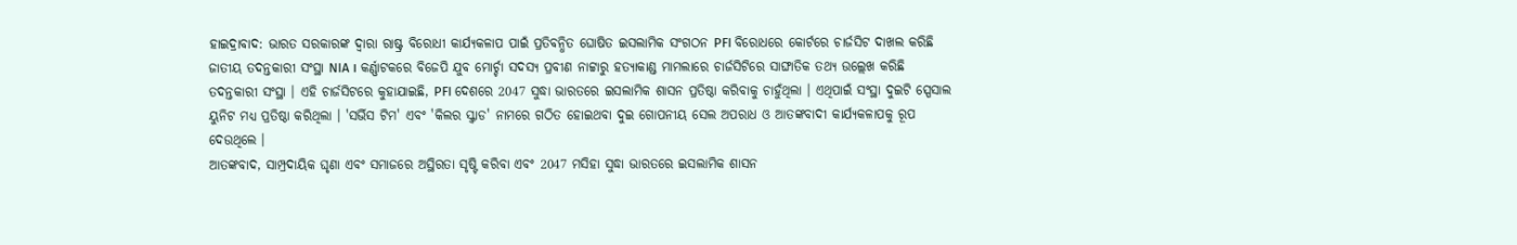ହାଇଦ୍ରାବାଦ: ଭାରତ ସରକାରଙ୍କ ଦ୍ବାରା ରାଷ୍ଟ୍ର ବିରୋଧୀ କାର୍ଯ୍ୟକଳାପ ପାଇଁ ପ୍ରତିବନ୍ଧିତ ଘୋଷିତ ଇସଲାମିକ ସଂଗଠନ PFI ବିରୋଧରେ କୋର୍ଟରେ ଚାର୍ଜସିଟ ଦାଖଲ କରିଛି ଜାତୀୟ ତଦନ୍ତକାରୀ ସଂସ୍ଥା NIA । କର୍ଣ୍ଣାଟକରେ ବିଜେପି ଯୁବ ମୋର୍ଚ୍ଚା ସଦସ୍ୟ ପ୍ରବୀଣ ନାଟ୍ଟାରୁ ହତ୍ୟାକାଣ୍ଡ ମାମଲାରେ ଚାର୍ଜସିଟିରେ ସାଙ୍ଘାତିକ ତଥ୍ୟ ଉଲ୍ଲେଖ କରିଛି ତଦନ୍ତକାରୀ ସଂସ୍ଥା । ଏହି ଚାର୍ଜସିଟରେ କୁହାଯାଇଛି, PFI ଦେଶରେ 2047 ସୁଦ୍ଧା ଭାରତରେ ଇସଲାମିକ ଶାସନ ପ୍ରତିଷ୍ଠା କରିବାକୁ ଚାହୁଁଥିଲା । ଏଥିପାଇଁ ସଂସ୍ଥା ଦୁଇଟି ସ୍ପେସାଲ ୟୁନିଟ ମଧ୍ୟ ପ୍ରତିଷ୍ଠା କରିଥିଲା । 'ସର୍ଭିସ ଟିମ' ଏବଂ 'କିଲର ସ୍କ୍ବାଡ' ନାମରେ ଗଠିତ ହୋଇଥବା ଦୁଇ ଗୋପନୀୟ ସେଲ ଅପରାଧ ଓ ଆତଙ୍କବାଦୀ କାର୍ଯ୍ୟକଳାପକୁ ରୂପ ଦେଉଥିଲେ ।
ଆତଙ୍କବାଦ, ସାମ୍ପ୍ରଦାୟିକ ଘୃଣା ଏବଂ ସମାଜରେ ଅସ୍ଥିରତା ସୃଷ୍ଟି କରିବା ଏବଂ 2047 ମସିହା ସୁଦ୍ଧା ଭାରତରେ ଇସଲାମିକ ଶାସନ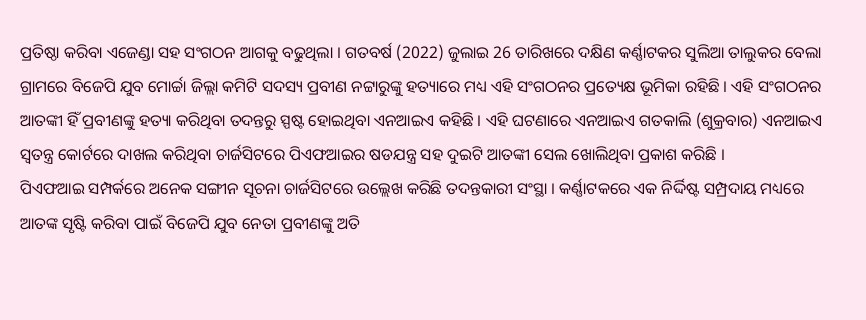ପ୍ରତିଷ୍ଠା କରିବା ଏଜେଣ୍ଡା ସହ ସଂଗଠନ ଆଗକୁ ବଢୁଥିଲା । ଗତବର୍ଷ (2022) ଜୁଲାଇ 26 ତାରିଖରେ ଦକ୍ଷିଣ କର୍ଣ୍ଣାଟକର ସୁଲିଆ ତାଲୁକର ବେଲା ଗ୍ରାମରେ ବିଜେପି ଯୁବ ମୋର୍ଚ୍ଚା ଜିଲ୍ଲା କମିଟି ସଦସ୍ୟ ପ୍ରବୀଣ ନଟ୍ଟାରୁଙ୍କୁ ହତ୍ୟାରେ ମଧ୍ୟ ଏହି ସଂଗଠନର ପ୍ରତ୍ୟେକ୍ଷ ଭୂମିକା ରହିଛି । ଏହି ସଂଗଠନର ଆତଙ୍କୀ ହିଁ ପ୍ରବୀଣଙ୍କୁ ହତ୍ୟା କରିଥିବା ତଦନ୍ତରୁ ସ୍ପଷ୍ଟ ହୋଇଥିବା ଏନଆଇଏ କହିଛି । ଏହି ଘଟଣାରେ ଏନଆଇଏ ଗତକାଲି (ଶୁକ୍ରବାର) ଏନଆଇଏ ସ୍ୱତନ୍ତ୍ର କୋର୍ଟରେ ଦାଖଲ କରିଥିବା ଚାର୍ଜସିଟରେ ପିଏଫଆଇର ଷଡଯନ୍ତ୍ର ସହ ଦୁଇଟି ଆତଙ୍କୀ ସେଲ ଖୋଲିଥିବା ପ୍ରକାଶ କରିଛି ।
ପିଏଫଆଇ ସମ୍ପର୍କରେ ଅନେକ ସଙ୍ଗୀନ ସୂଚନା ଚାର୍ଜସିଟରେ ଉଲ୍ଲେଖ କରିଛି ତଦନ୍ତକାରୀ ସଂସ୍ଥା । କର୍ଣ୍ଣାଟକରେ ଏକ ନିର୍ଦ୍ଦିଷ୍ଟ ସମ୍ପ୍ରଦାୟ ମଧ୍ୟରେ ଆତଙ୍କ ସୃଷ୍ଟି କରିବା ପାଇଁ ବିଜେପି ଯୁବ ନେତା ପ୍ରବୀଣଙ୍କୁ ଅତି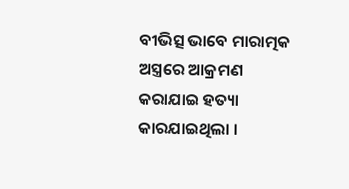ବୀଭିତ୍ସ ଭାବେ ମାରାତ୍ମକ ଅସ୍ତ୍ରରେ ଆକ୍ରମଣ କରାଯାଇ ହତ୍ୟା କାରଯାଇଥିଲା ।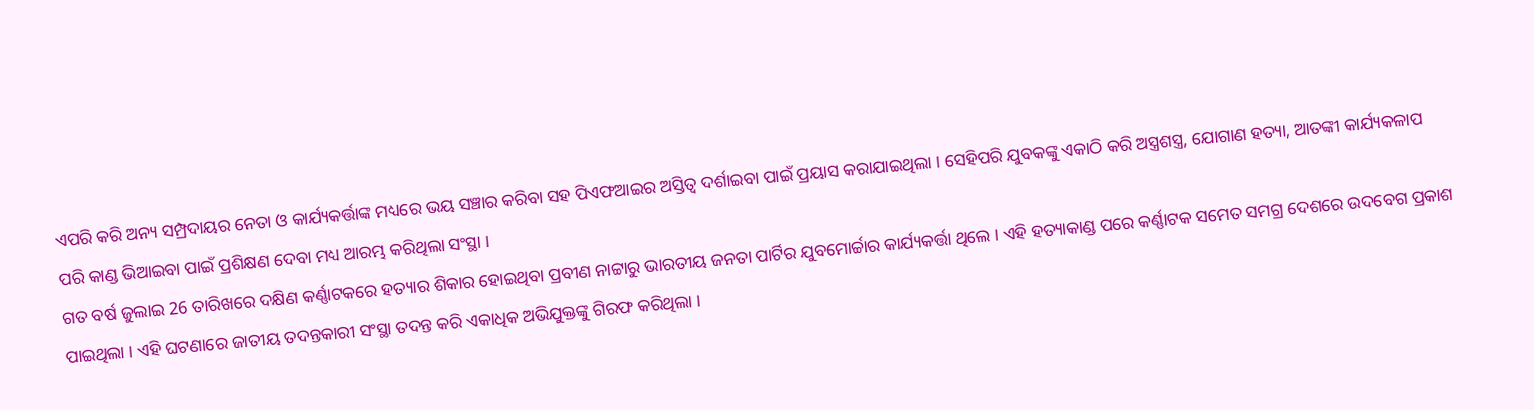ଏପରି କରି ଅନ୍ୟ ସମ୍ପ୍ରଦାୟର ନେତା ଓ କାର୍ଯ୍ୟକର୍ତ୍ତାଙ୍କ ମଧ୍ୟରେ ଭୟ ସଞ୍ଚାର କରିବା ସହ ପିଏଫଆଇର ଅସ୍ତିତ୍ବ ଦର୍ଶାଇବା ପାଇଁ ପ୍ରୟାସ କରାଯାଇଥିଲା । ସେହିପରି ଯୁବକଙ୍କୁ ଏକାଠି କରି ଅସ୍ତ୍ରଶସ୍ତ୍ର, ଯୋଗାଣ ହତ୍ୟା, ଆତଙ୍କୀ କାର୍ଯ୍ୟକଳାପ ପରି କାଣ୍ଡ ଭିଆଇବା ପାଇଁ ପ୍ରଶିକ୍ଷଣ ଦେବା ମଧ୍ୟ ଆରମ୍ଭ କରିଥିଲା ସଂସ୍ଥା ।
ଗତ ବର୍ଷ ଜୁଲାଇ 26 ତାରିଖରେ ଦକ୍ଷିଣ କର୍ଣ୍ଣାଟକରେ ହତ୍ୟାର ଶିକାର ହୋଇଥିବା ପ୍ରବୀଣ ନାଟ୍ଟାରୁ ଭାରତୀୟ ଜନତା ପାର୍ଟିର ଯୁବମୋର୍ଚ୍ଚାର କାର୍ଯ୍ୟକର୍ତ୍ତା ଥିଲେ । ଏହି ହତ୍ୟାକାଣ୍ଡ ପରେ କର୍ଣ୍ଣାଟକ ସମେତ ସମଗ୍ର ଦେଶରେ ଉଦବେଗ ପ୍ରକାଶ ପାଇଥିଲା । ଏହି ଘଟଣାରେ ଜାତୀୟ ତଦନ୍ତକାରୀ ସଂସ୍ଥା ତଦନ୍ତ କରି ଏକାଧିକ ଅଭିଯୁକ୍ତଙ୍କୁ ଗିରଫ କରିଥିଲା ।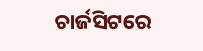ଚାର୍ଜସିଟରେ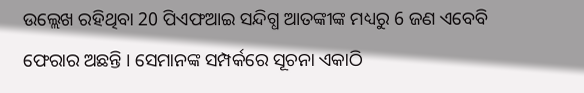ଉଲ୍ଲେଖ ରହିଥିବା 20 ପିଏଫଆଇ ସନ୍ଦିଗ୍ଧ ଆତଙ୍କୀଙ୍କ ମଧ୍ୟରୁ 6 ଜଣ ଏବେବି ଫେରାର ଅଛନ୍ତି । ସେମାନଙ୍କ ସମ୍ପର୍କରେ ସୂଚନା ଏକାଠି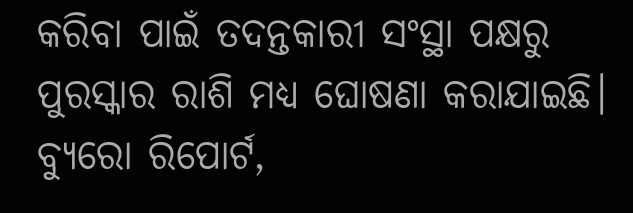କରିବା ପାଇଁ ତଦନ୍ତକାରୀ ସଂସ୍ଥା ପକ୍ଷରୁ ପୁରସ୍କାର ରାଶି ମଧ୍ୟ ଘୋଷଣା କରାଯାଇଛି।
ବ୍ୟୁରୋ ରିପୋର୍ଟ,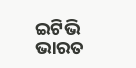ଇଟିଭି ଭାରତ